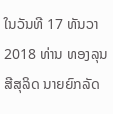ໃນວັນທີ 17 ທັນວາ 2018 ທ່ານ ທອງລຸນ ສີສຸລິດ ນາຍຍົກລັດ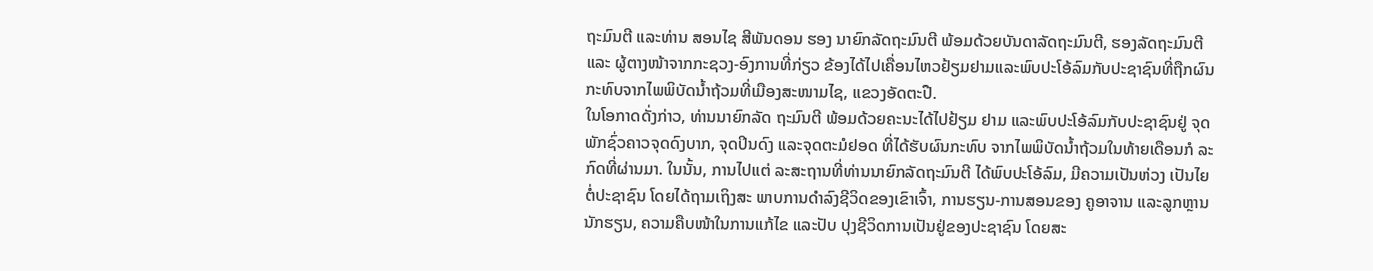ຖະມົນຕີ ແລະທ່ານ ສອນໄຊ ສີພັນດອນ ຮອງ ນາຍົກລັດຖະມົນຕີ ພ້ອມດ້ວຍບັນດາລັດຖະມົນຕີ, ຮອງລັດຖະມົນຕີ ແລະ ຜູ້ຕາງໜ້າຈາກກະຊວງ-ອົງການທີ່ກ່ຽວ ຂ້ອງໄດ້ໄປເຄື່ອນໄຫວຢ້ຽມຢາມແລະພົບປະໂອ້ລົມກັບປະຊາຊົນທີ່ຖືກຜົນ ກະທົບຈາກໄພພິບັດນໍ້າຖ້ວມທີ່ເມືອງສະໜາມໄຊ, ແຂວງອັດຕະປື.
ໃນໂອກາດດັ່ງກ່າວ, ທ່ານນາຍົກລັດ ຖະມົນຕີ ພ້ອມດ້ວຍຄະນະໄດ້ໄປຢ້ຽມ ຢາມ ແລະພົບປະໂອ້ລົມກັບປະຊາຊົນຢູ່ ຈຸດພັກຊົ່ວຄາວຈຸດດົງບາກ, ຈຸດປິນດົງ ແລະຈຸດຕະມໍຢອດ ທີ່ໄດ້ຮັບຜົນກະທົບ ຈາກໄພພິບັດນໍ້າຖ້ວມໃນທ້າຍເດືອນກໍ ລະກົດທີ່ຜ່ານມາ. ໃນນັ້ນ, ການໄປແຕ່ ລະສະຖານທີ່ທ່ານນາຍົກລັດຖະມົນຕີ ໄດ້ພົບປະໂອ້ລົມ, ມີຄວາມເປັນຫ່ວງ ເປັນໄຍຕໍ່ປະຊາຊົນ ໂດຍໄດ້ຖາມເຖິງສະ ພາບການດຳລົງຊີວິດຂອງເຂົາເຈົ້າ, ການຮຽນ-ການສອນຂອງ ຄູອາຈານ ແລະລູກຫຼານນັກຮຽນ, ຄວາມຄືບໜ້າໃນການແກ້ໄຂ ແລະປັບ ປຸງຊີວິດການເປັນຢູ່ຂອງປະຊາຊົນ ໂດຍສະ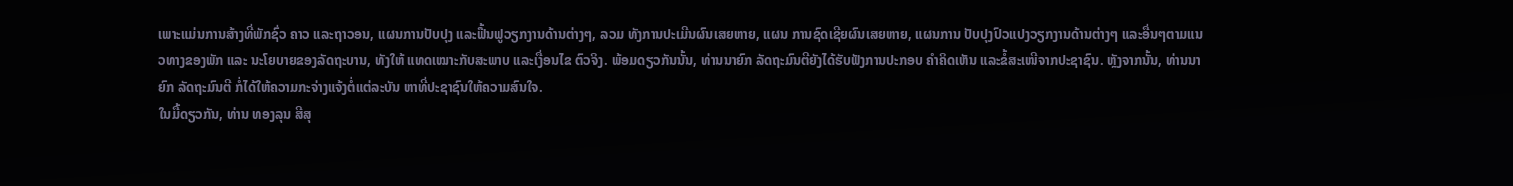ເພາະແມ່ນການສ້າງທີ່ພັກຊົ່ວ ຄາວ ແລະຖາວອນ, ແຜນການປັບປຸງ ແລະຟື້ນຟູວຽກງານດ້ານຕ່າງໆ, ລວມ ທັງການປະເມີນຜົນເສຍຫາຍ, ແຜນ ການຊົດເຊີຍຜົນເສຍຫາຍ, ແຜນການ ປັບປຸງປົວແປງວຽກງານດ້ານຕ່າງໆ ແລະອື່ນໆຕາມແນວທາງຂອງພັກ ແລະ ນະໂຍບາຍຂອງລັດຖະບານ, ທັງໃຫ້ ແທດເໝາະກັບສະພາບ ແລະເງື່ອນໄຂ ຕົວຈິງ. ພ້ອມດຽວກັນນັ້ນ, ທ່ານນາຍົກ ລັດຖະມົນຕີຍັງໄດ້ຮັບຟັງການປະກອບ ຄຳຄິດເຫັນ ແລະຂໍ້ສະເໜີຈາກປະຊາຊົນ. ຫຼັງຈາກນັ້ນ, ທ່ານນາຍົກ ລັດຖະມົນຕີ ກໍ່ໄດ້ໃຫ້ຄວາມກະຈ່າງແຈ້ງຕໍ່ແຕ່ລະບັນ ຫາທີ່ປະຊາຊົນໃຫ້ຄວາມສົນໃຈ.
ໃນມື້ດຽວກັນ, ທ່ານ ທອງລຸນ ສີສຸ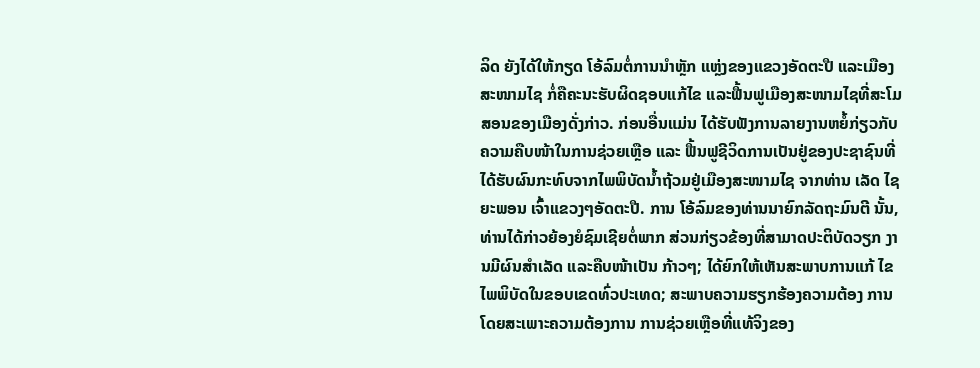ລິດ ຍັງໄດ້ໃຫ້ກຽດ ໂອ້ລົມຕໍ່ການນຳຫຼັກ ແຫຼ່ງຂອງແຂວງອັດຕະປື ແລະເມືອງ ສະໜາມໄຊ ກໍ່ຄືຄະນະຮັບຜິດຊອບແກ້ໄຂ ແລະຟື້ນຟູເມືອງສະໜາມໄຊທີ່ສະໂມ ສອນຂອງເມືອງດັ່ງກ່າວ. ກ່ອນອື່ນແມ່ນ ໄດ້ຮັບຟັງການລາຍງານຫຍໍ້ກ່ຽວກັບ ຄວາມຄືບໜ້າໃນການຊ່ວຍເຫຼືອ ແລະ ຟື້ນຟູຊີວິດການເປັນຢູ່ຂອງປະຊາຊົນທີ່ໄດ້ຮັບຜົນກະທົບຈາກໄພພິບັດນໍ້າຖ້ວມຢູ່ເມືອງສະໜາມໄຊ ຈາກທ່ານ ເລັດ ໄຊຍະພອນ ເຈົ້າແຂວງໆອັດຕະປື. ການ ໂອ້ລົມຂອງທ່ານນາຍົກລັດຖະມົນຕີ ນັ້ນ, ທ່ານໄດ້ກ່າວຍ້ອງຍໍຊົມເຊີຍຕໍ່ພາກ ສ່ວນກ່ຽວຂ້ອງທີ່ສາມາດປະຕິບັດວຽກ ງານມີຜົນສຳເລັດ ແລະຄືບໜ້າເປັນ ກ້າວໆ; ໄດ້ຍົກໃຫ້ເຫັນສະພາບການແກ້ ໄຂໄພພິບັດໃນຂອບເຂດທົ່ວປະເທດ; ສະພາບຄວາມຮຽກຮ້ອງຄວາມຕ້ອງ ການ ໂດຍສະເພາະຄວາມຕ້ອງການ ການຊ່ວຍເຫຼືອທີ່ແທ້ຈິງຂອງ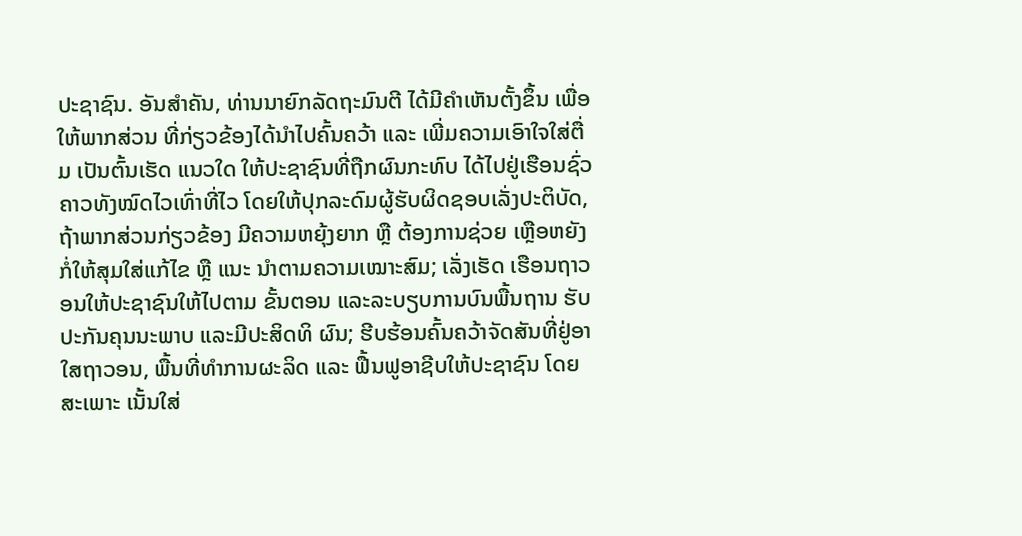ປະຊາຊົນ. ອັນສຳຄັນ, ທ່ານນາຍົກລັດຖະມົນຕີ ໄດ້ມີຄຳເຫັນຕັ້ງຂຶ້ນ ເພື່ອໃຫ້ພາກສ່ວນ ທີ່ກ່ຽວຂ້ອງໄດ້ນຳໄປຄົ້ນຄວ້າ ແລະ ເພີ່ມຄວາມເອົາໃຈໃສ່ຕື່ມ ເປັນຕົ້ນເຮັດ ແນວໃດ ໃຫ້ປະຊາຊົນທີ່ຖືກຜົນກະທົບ ໄດ້ໄປຢູ່ເຮືອນຊົ່ວຄາວທັງໝົດໄວເທົ່າທີ່ໄວ ໂດຍໃຫ້ປຸກລະດົມຜູ້ຮັບຜິດຊອບເລັ່ງປະຕິບັດ, ຖ້າພາກສ່ວນກ່ຽວຂ້ອງ ມີຄວາມຫຍຸ້ງຍາກ ຫຼື ຕ້ອງການຊ່ວຍ ເຫຼືອຫຍັງ ກໍ່ໃຫ້ສຸມໃສ່ແກ້ໄຂ ຫຼື ແນະ ນຳຕາມຄວາມເໝາະສົມ; ເລັ່ງເຮັດ ເຮືອນຖາວອນໃຫ້ປະຊາຊົນໃຫ້ໄປຕາມ ຂັ້ນຕອນ ແລະລະບຽບການບົນພື້ນຖານ ຮັບປະກັນຄຸນນະພາບ ແລະມີປະສິດທິ ຜົນ; ຮີບຮ້ອນຄົ້ນຄວ້າຈັດສັນທີ່ຢູ່ອາ ໃສຖາວອນ, ພື້ນທີ່ທຳການຜະລິດ ແລະ ຟື້ນຟູອາຊີບໃຫ້ປະຊາຊົນ ໂດຍສະເພາະ ເນັ້ນໃສ່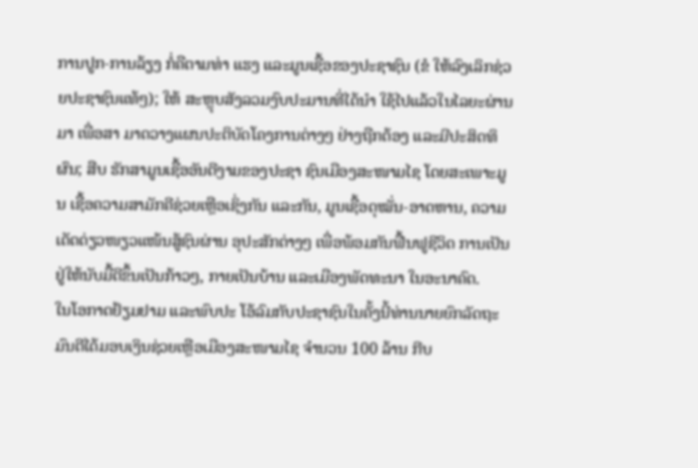ການປູກ-ການລ້ຽງ ກໍ່ຄືຕາມທ່າ ແຮງ ແລະມູນເຊື້ອຂອງປະຊາຊົນ (ຂໍ ໃຫ້ລົງເລິກຊ່ວຍປະຊາຊົນແທ້ໆ); ໃຫ້ ສະຫຼຸບສັງລວມງົບປະມານທີ່ໄດ້ນໍາ ໃຊ້ໄປແລ້ວໃນໄລຍະຜ່ານມາ ເພື່ອສາ ມາດວາງແຜນປະຕິບັດໂຄງການຕ່າງໆ ຢ່າງຖືກຕ້ອງ ແລະມີປະສິດທິຜົນ; ສືບ ຮັກສາມູນເຊື້ອອັນດີງາມຂອງປະຊາ ຊົນເມືອງສະໜາມໄຊ ໂດຍສະເພາະມູນ ເຊື້ອຄວາມສາມັກຄີຊ່ວຍເຫຼືອເຊິ່ງກັນ ແລະກັນ, ມູນເຊື້ອດຸໝັ່ນ-ອາດຫານ, ຄວາມເດັດດ່ຽວໜຽວແໜ້ນສູ້ຊົນຜ່ານ ອຸປະສັກຕ່າງໆ ເພື່ອພ້ອມກັນຟື້ນຟູຊີວິດ ການເປັນຢູ່ໃຫ້ນັບມື້ດີຂຶ້ນເປັນກ້າວໆ, ກາຍເປັນບ້ານ ແລະເມືອງພັດທະນາ ໃນອະນາຄົດ.
ໃນໂອກາດຢ້ຽມຢາມ ແລະພົບປະ ໂອ້ລົມກັບປະຊາຊົນໃນຄັ້ງນີ້ທ່ານນາຍຍົກລັດຖະມົນຕີໄດ້ມອບເງິນຊ່ວຍເຫຼືອເມືອງສະໜາມໄຊ ຈຳນວນ 100 ລ້ານ ກີບ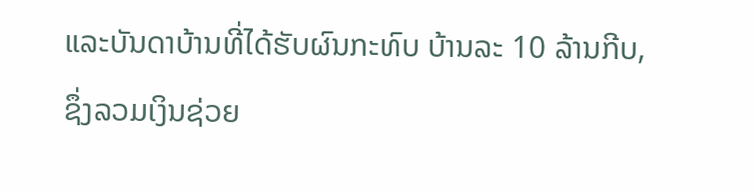ແລະບັນດາບ້ານທີ່ໄດ້ຮັບຜົນກະທົບ ບ້ານລະ 10 ລ້ານກີບ, ຊຶ່ງລວມເງິນຊ່ວຍ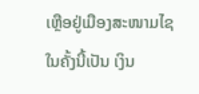ເຫຼືອຢູ່ເມືອງສະໜາມໄຊໃນຄັ້ງນີ້ເປັນ ເງິນ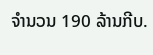ຈຳນວນ 190 ລ້ານກີບ.